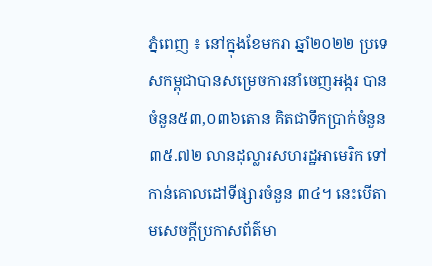ភ្នំពេញ ៖ នៅក្នុងខែមករា ឆ្នាំ២០២២ ប្រទេសកម្ពុជាបានសម្រេចការនាំចេញអង្ករ បានចំនួន៥៣,០៣៦តោន គិតជាទឹកប្រាក់ចំនួន ៣៥.៧២ លានដុល្លារសហរដ្ឋអាមេរិក ទៅកាន់គោលដៅទីផ្សារចំនួន ៣៤។ នេះបើតាមសេចក្ដីប្រកាសព័ត៌មា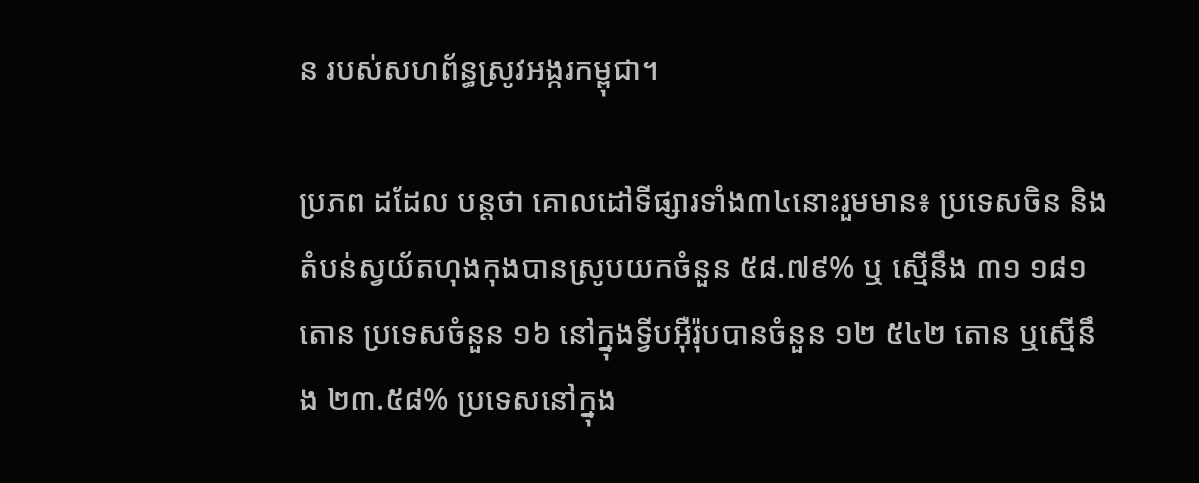ន របស់សហព័ន្ធស្រូវអង្ករកម្ពុជា។

ប្រភព ដដែល បន្ដថា គោលដៅទីផ្សារទាំង៣៤នោះរួមមាន៖ ប្រទេសចិន និងតំបន់ស្វយ័តហុងកុងបានស្រូបយកចំនួន ៥៨.៧៩% ឬ ស្មើនឹង ៣១ ១៨១ តោន ប្រទេសចំនួន ១៦ នៅក្នុងទ្វីបអ៊ឺរ៉ុបបានចំនួន ១២ ៥៤២ តោន ឬស្មើនឹង ២៣.៥៨% ប្រទេសនៅក្នុង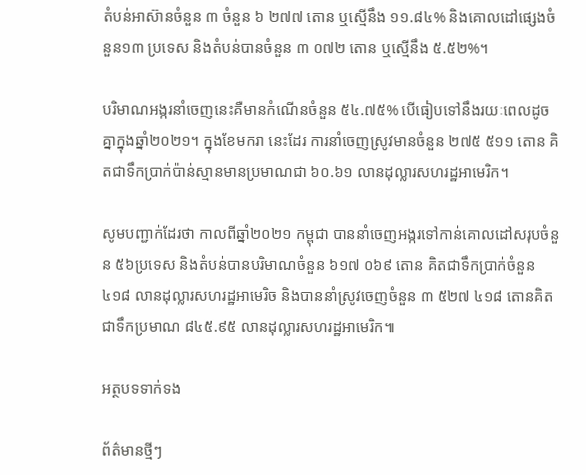តំបន់អាស៊ានចំនួន ៣ ចំនួន ៦ ២៧៧ តោន ឬស្មើនឹង ១១.៨៤% និងគោលដៅផ្សេងចំនួន១៣ ប្រទេស និងតំបន់បានចំនួន ៣ ០៧២ តោន ឬស្មើនឹង ៥.៥២%។

បរិមាណអង្ករនាំចេញនេះគឺមានកំណើនចំនួន ៥៤.៧៥% បើធៀបទៅនឹងរយៈពេលដូចគ្នាក្នុងឆ្នាំ២០២១។ ក្នុងខែមករា នេះដែរ ការនាំចេញស្រូវមានចំនួន ២៧៥ ៥១១ តោន គិតជាទឹកប្រាក់ប៉ាន់ស្មានមានប្រមាណជា ៦០.៦១ លានដុល្លារសហរដ្ឋអាមេរិក។

សូមបញ្ជាក់ដែរថា កាលពីឆ្នាំ២០២១ កម្ពុជា បាននាំចេញអង្ករទៅកាន់គោលដៅសរុបចំនួន ៥៦ប្រទេស និងតំបន់បានបរិមាណចំនួន ៦១៧ ០៦៩ តោន គិតជាទឹកប្រាក់ចំនួន ៤១៨ លានដុល្លារសហរដ្ឋអាមេរិច និងបាននាំស្រូវចេញចំនួន ៣ ៥២៧ ៤១៨ តោនគិតជាទឹកប្រមាណ ៨៤៥.៩៥ លានដុល្លារសហរដ្ឋអាមេរិក៕

អត្ថបទទាក់ទង

ព័ត៌មានថ្មីៗ